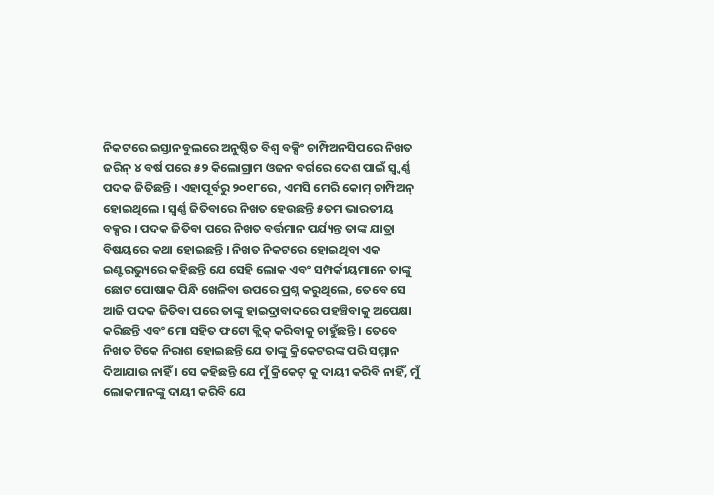ନିକଟରେ ଇସ୍ତାନବୁଲରେ ଅନୁଷ୍ଠିତ ବିଶ୍ୱ ବକ୍ସିଂ ଚାମ୍ପିଅନସିପରେ ନିଖତ ଜରିନ୍ ୪ ବର୍ଷ ପରେ ୫୨ କିଲୋଗ୍ରାମ ଓଜନ ବର୍ଗରେ ଦେଶ ପାଇଁ ସ୍ୱ୍ୱର୍ଣ୍ଣ ପଦକ ଜିତିଛନ୍ତି । ଏହାପୂର୍ବରୁ ୨୦୧୮ରେ, ଏମସି ମେରି କୋମ୍ ଚାମ୍ପିଅନ୍ ହୋଇଥିଲେ । ସ୍ୱର୍ଣ୍ଣ ଜିତିବାରେ ନିଖତ ହେଉଛନ୍ତି ୫ତମ ଭାରତୀୟ ବକ୍ସର । ପଦକ ଜିତିବା ପରେ ନିଖତ ବର୍ତ୍ତମାନ ପର୍ଯ୍ୟନ୍ତ ତାଙ୍କ ଯାତ୍ରା ବିଷୟରେ କଥା ହୋଇଛନ୍ତି । ନିଖତ ନିକଟରେ ହୋଇଥିବା ଏକ ଇଣ୍ଟରଭ୍ୟୁରେ କହିଛନ୍ତି ଯେ ସେହି ଲୋକ ଏବଂ ସମ୍ପର୍କୀୟମାନେ ତାଙ୍କୁ ଛୋଟ ପୋଷାକ ପିନ୍ଧି ଖେଳିବା ଉପରେ ପ୍ରଶ୍ନ କରୁଥିଲେ, ତେବେ ସେ ଆଜି ପଦକ ଜିତିବା ପରେ ତାଙ୍କୁ ହାଇଦ୍ରାବାଦରେ ପହଞ୍ଚିବାକୁ ଅପେକ୍ଷା କରିଛନ୍ତି ଏବଂ ମୋ ସହିତ ଫଟୋ କ୍ଲିକ୍ କରିବାକୁ ଚାହୁଁଛନ୍ତି । ତେବେ ନିଖତ ଟିକେ ନିରାଶ ହୋଇଛନ୍ତି ଯେ ତାଙ୍କୁ କ୍ରିକେଟରଙ୍କ ପରି ସମ୍ମାନ ଦିଆଯାଉ ନାହିଁ । ସେ କହିଛନ୍ତି ଯେ ମୁଁ କ୍ରିକେଟ୍ କୁ ଦାୟୀ କରିବି ନାହିଁ, ମୁଁ ଲୋକମାନଙ୍କୁ ଦାୟୀ କରିବି ଯେ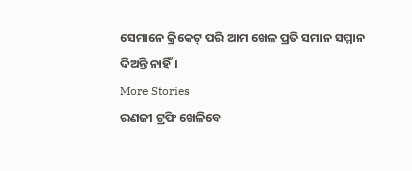ସେମାନେ କ୍ରିକେଟ୍ ପରି ଆମ ଖେଳ ପ୍ରତି ସମାନ ସମ୍ମାନ ଦିଅନ୍ତି ନାହିଁ ।
More Stories
ରଣଜୀ ଟ୍ରଫି ଖେଳିବେ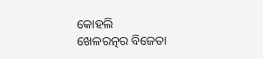କୋହଲି
ଖେଳରତ୍ନର ବିଜେତା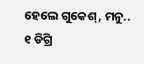ହେଲେ ଗୁକେଶ୍, ମନୁ..
୧ ଡିଗ୍ରି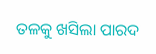ତଳକୁ ଖସିଲା ପାରଦ